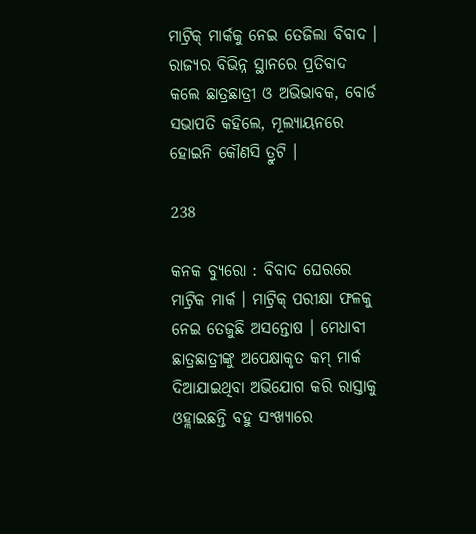ମାଟ୍ରିକ୍ ମାର୍କକୁ ନେଇ ତେଜିଲା ବିବାଦ । ରାଜ୍ୟର ବିଭିନ୍ନ ସ୍ଥାନରେ ପ୍ରତିବାଦ କଲେ ଛାତ୍ରଛାତ୍ରୀ ଓ ଅଭିଭାବକ, ବୋର୍ଡ ସଭାପତି କହିଲେ, ମୂଲ୍ୟାୟନରେ ହୋଇନି କୌଣସି ତ୍ରୁଟି ।

238

କନକ ବ୍ୟୁରୋ : ବିବାଦ ଘେରରେ ମାଟ୍ରିକ ମାର୍କ । ମାଟ୍ରିକ୍ ପରୀକ୍ଷା ଫଳକୁ ନେଇ ତେଜୁଛି ଅସନ୍ତୋଷ । ମେଧାବୀ ଛାତ୍ରଛାତ୍ରୀଙ୍କୁ ଅପେକ୍ଷାକୃତ କମ୍ ମାର୍କ ଦିଆଯାଇଥିବା ଅଭିଯୋଗ କରି ରାସ୍ତାକୁ ଓହ୍ଲାଇଛନ୍ତି ବହୁ ସଂଖ୍ୟାରେ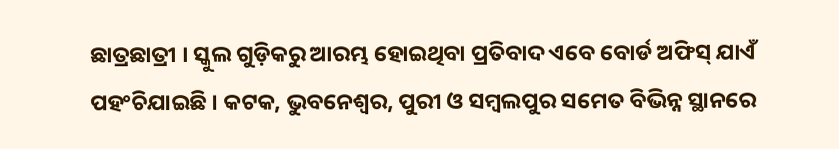ଛାତ୍ରଛାତ୍ରୀ । ସ୍କୁଲ ଗୁଡ଼ିକରୁ ଆରମ୍ଭ ହୋଇଥିବା ପ୍ରତିବାଦ ଏବେ ବୋର୍ଡ ଅଫିସ୍ ଯାଏଁ ପହଂଚିଯାଇଛି । କଟକ, ଭୁବନେଶ୍ୱର, ପୁରୀ ଓ ସମ୍ବଲପୁର ସମେତ ବିଭିନ୍ନ ସ୍ଥାନରେ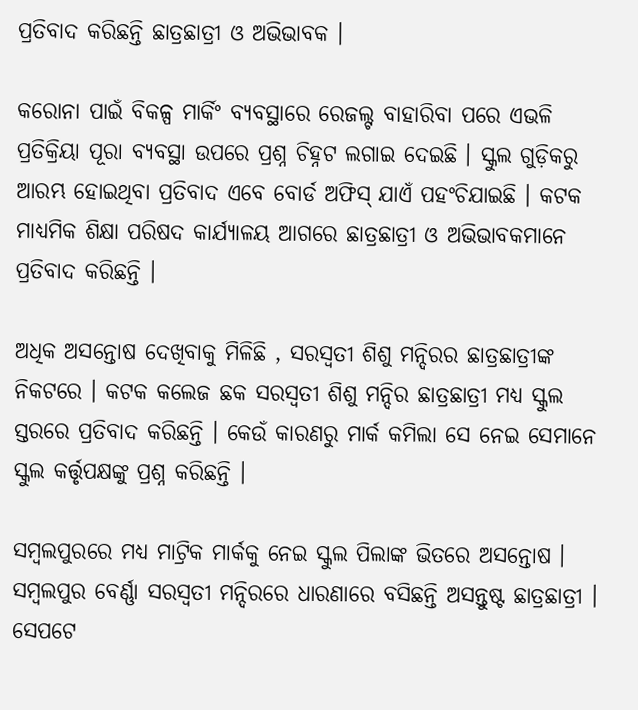ପ୍ରତିବାଦ କରିଛନ୍ତି ଛାତ୍ରଛାତ୍ରୀ ଓ ଅଭିଭାବକ ।

କରୋନା ପାଇଁ ବିକଳ୍ପ ମାର୍କିଂ ବ୍ୟବସ୍ଥାରେ ରେଜଲ୍ଟ ବାହାରିବା ପରେ ଏଭଳି ପ୍ରତିକ୍ରିୟା ପୂରା ବ୍ୟବସ୍ଥା ଉପରେ ପ୍ରଶ୍ନ ଚିହ୍ନଟ ଲଗାଇ ଦେଇଛି । ସ୍କୁଲ ଗୁଡ଼ିକରୁ ଆରମ୍ଭ ହୋଇଥିବା ପ୍ରତିବାଦ ଏବେ ବୋର୍ଡ ଅଫିସ୍ ଯାଏଁ ପହଂଚିଯାଇଛି । କଟକ ମାଧ୍ୟମିକ ଶିକ୍ଷା ପରିଷଦ କାର୍ଯ୍ୟାଳୟ ଆଗରେ ଛାତ୍ରଛାତ୍ରୀ ଓ ଅଭିଭାବକମାନେ ପ୍ରତିବାଦ କରିଛନ୍ତି ।

ଅଧିକ ଅସନ୍ତୋଷ ଦେଖିବାକୁ ମିଳିଛି , ସରସ୍ୱତୀ ଶିଶୁ ମନ୍ଦିରର ଛାତ୍ରଛାତ୍ରୀଙ୍କ ନିକଟରେ । କଟକ କଲେଜ ଛକ ସରସ୍ୱତୀ ଶିଶୁ ମନ୍ଦିର ଛାତ୍ରଛାତ୍ରୀ ମଧ୍ୟ ସ୍କୁଲ ସ୍ତରରେ ପ୍ରତିବାଦ କରିଛନ୍ତି । କେଉଁ କାରଣରୁ ମାର୍କ କମିଲା ସେ ନେଇ ସେମାନେ ସ୍କୁଲ କର୍ତ୍ତୃପକ୍ଷଙ୍କୁ ପ୍ରଶ୍ନ କରିଛନ୍ତି ।

ସମ୍ବଲପୁରରେ ମଧ୍ୟ ମାଟ୍ରିକ ମାର୍କକୁ ନେଇ ସ୍କୁଲ ପିଲାଙ୍କ ଭିତରେ ଅସନ୍ତୋଷ । ସମ୍ବଲପୁର ବେର୍ଣ୍ଣା ସରସ୍ୱତୀ ମନ୍ଦିରରେ ଧାରଣାରେ ବସିଛନ୍ତି ଅସନ୍ତୁଷ୍ଟ ଛାତ୍ରଛାତ୍ରୀ । ସେପଟେ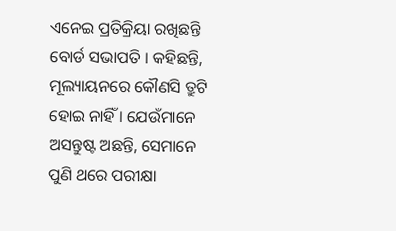ଏନେଇ ପ୍ରତିକ୍ରିୟା ରଖିଛନ୍ତି ବୋର୍ଡ ସଭାପତି । କହିଛନ୍ତି, ମୂଲ୍ୟାୟନରେ କୌଣସି ତ୍ରୁଟି ହୋଇ ନାହିଁ । ଯେଉଁମାନେ ଅସନ୍ତୁଷ୍ଟ ଅଛନ୍ତି, ସେମାନେ ପୁଣି ଥରେ ପରୀକ୍ଷା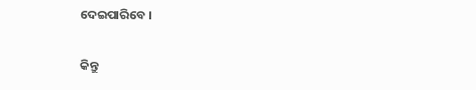ଦେଇପାରିବେ ।

କିନ୍ତୁ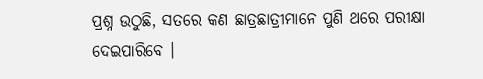ପ୍ରଶ୍ନ ଉଠୁଛି, ସତରେ କଣ ଛାତ୍ରଛାତ୍ରୀମାନେ ପୁଣି ଥରେ ପରୀକ୍ଷା ଦେଇପାରିବେ ।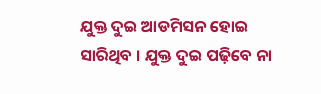ଯୁକ୍ତ ଦୁଇ ଆଡମିସନ ହୋଇ ସାରିଥିବ । ଯୁକ୍ତ ଦୁଇ ପଢ଼ିବେ ନା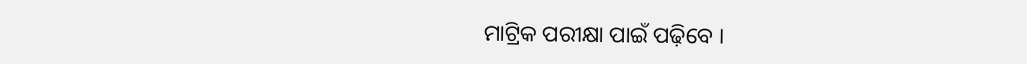ମାଟ୍ରିକ ପରୀକ୍ଷା ପାଇଁ ପଢ଼ିବେ ।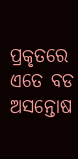ପ୍ରକୃତରେ ଏତେ ବଡ ଅସନ୍ତୋଷ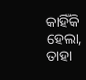କାହିଁକି ହେଲା, ତାହା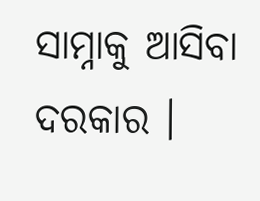ସାମ୍ନାକୁ ଆସିବା ଦରକାର ।